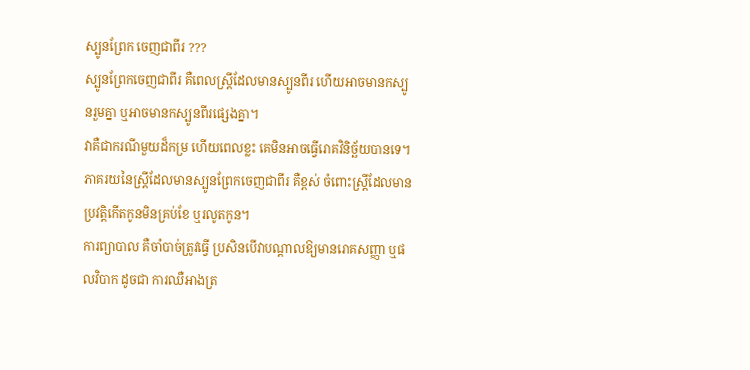ស្បូនព្រែក ចេញជាពីរ ???
ស្បូនព្រែកចេញជាពីរ គឺពេលស្ត្រីដែលមានស្បូនពីរ ហើយអាចមានកស្បូនរួមគ្នា ឬអាចមានកស្បូនពីរផ្សេងគ្នា។
វាគឺជាករណីមួយដ៏កម្រ ហើយពេលខ្លះ គេមិនអាចធ្វើរោគវិនិច្ឆ័យបានទេ។ ភាគរយនៃស្ត្រីដែលមានស្បូនព្រែកចេញជាពីរ គឺខ្ពស់ ចំពោះស្ត្រីដែលមានប្រវត្តិកើតកូនមិនគ្រប់ខែ ឬរលូតកូន។
ការព្យាបាល គឺចាំបាច់ត្រូវធ្វើ ប្រសិនបើវាបណ្តាលឱ្យមានរោគសញ្ញា ឬផលវិបាក ដូចជា ការឈឺអាងត្រ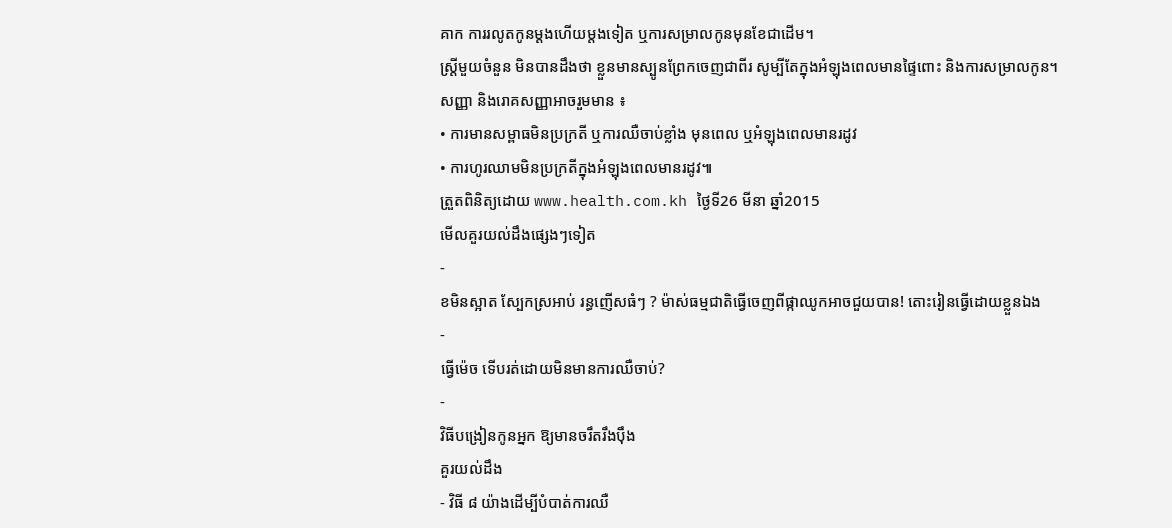គាក ការរលូតកូនម្តងហើយម្តងទៀត ឬការសម្រាលកូនមុនខែជាដើម។
ស្ត្រីមួយចំនួន មិនបានដឹងថា ខ្លួនមានស្បូនព្រែកចេញជាពីរ សូម្បីតែក្នុងអំឡុងពេលមានផ្ទៃពោះ និងការសម្រាលកូន។
សញ្ញា និងរោគសញ្ញាអាចរួមមាន ៖
• ការមានសម្ពាធមិនប្រក្រតី ឬការឈឺចាប់ខ្លាំង មុនពេល ឬអំឡុងពេលមានរដូវ
• ការហូរឈាមមិនប្រក្រតីក្នុងអំឡុងពេលមានរដូវ៕
ត្រួតពិនិត្យដោយ www.health.com.kh ថ្ងៃទី26 មីនា ឆ្នាំ2015
មើលគួរយល់ដឹងផ្សេងៗទៀត
-
ខមិនស្អាត ស្បែកស្រអាប់ រន្ធញើសធំៗ ? ម៉ាស់ធម្មជាតិធ្វើចេញពីផ្កាឈូកអាចជួយបាន! តោះរៀនធ្វើដោយខ្លួនឯង
-
ធ្វើម៉េច ទើបរត់ដោយមិនមានការឈឺចាប់?
-
វិធីបង្រៀនកូនអ្នក ឱ្យមានចរឹតរឹងប៉ឹង
គួរយល់ដឹង
- វិធី ៨ យ៉ាងដើម្បីបំបាត់ការឈឺ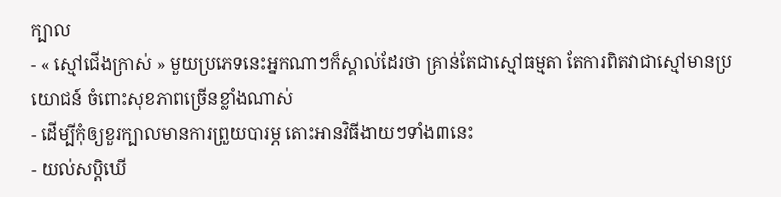ក្បាល
- « ស្មៅជើងក្រាស់ » មួយប្រភេទនេះអ្នកណាៗក៏ស្គាល់ដែរថា គ្រាន់តែជាស្មៅធម្មតា តែការពិតវាជាស្មៅមានប្រយោជន៍ ចំពោះសុខភាពច្រើនខ្លាំងណាស់
- ដើម្បីកុំឲ្យខួរក្បាលមានការព្រួយបារម្ភ តោះអានវិធីងាយៗទាំង៣នេះ
- យល់សប្តិឃើ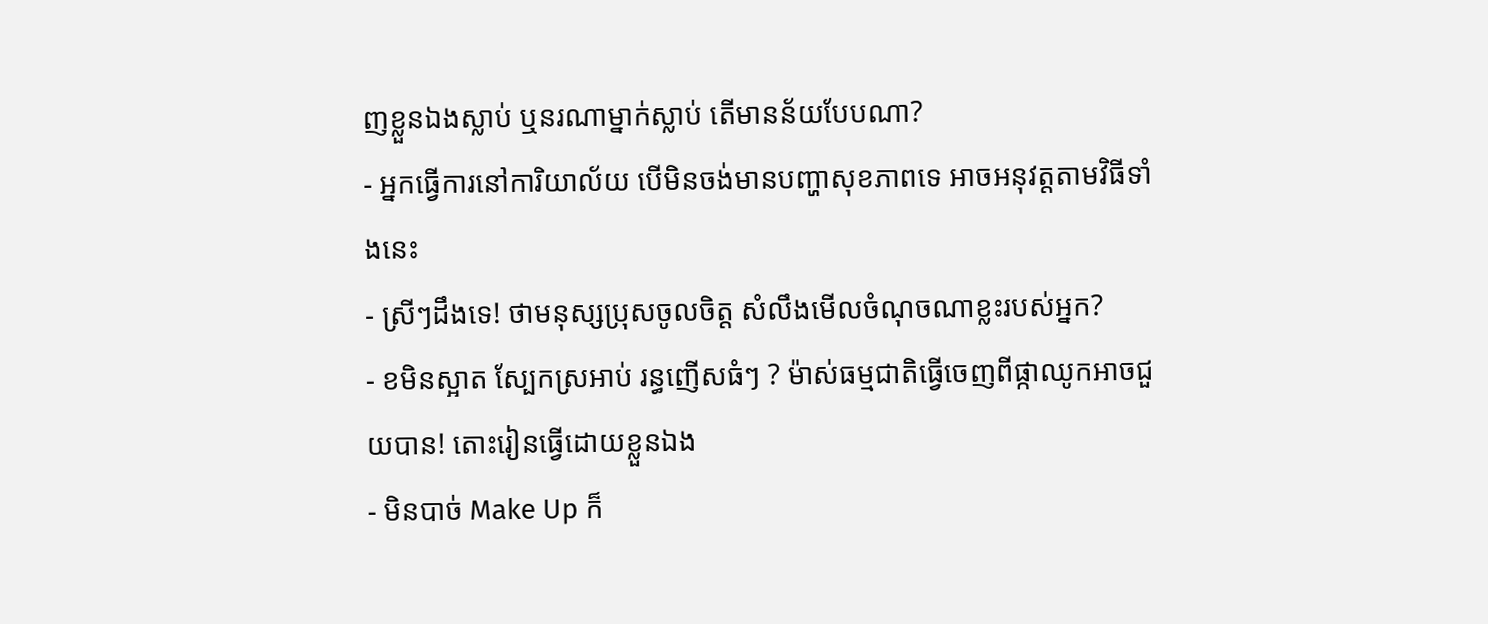ញខ្លួនឯងស្លាប់ ឬនរណាម្នាក់ស្លាប់ តើមានន័យបែបណា?
- អ្នកធ្វើការនៅការិយាល័យ បើមិនចង់មានបញ្ហាសុខភាពទេ អាចអនុវត្តតាមវិធីទាំងនេះ
- ស្រីៗដឹងទេ! ថាមនុស្សប្រុសចូលចិត្ត សំលឹងមើលចំណុចណាខ្លះរបស់អ្នក?
- ខមិនស្អាត ស្បែកស្រអាប់ រន្ធញើសធំៗ ? ម៉ាស់ធម្មជាតិធ្វើចេញពីផ្កាឈូកអាចជួយបាន! តោះរៀនធ្វើដោយខ្លួនឯង
- មិនបាច់ Make Up ក៏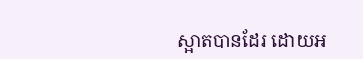ស្អាតបានដែរ ដោយអ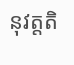នុវត្តតិ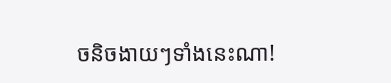ចនិចងាយៗទាំងនេះណា!